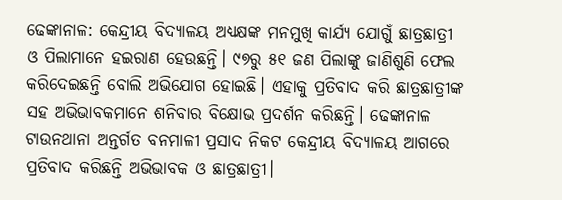ଢେଙ୍କାନାଳ: କେନ୍ଦ୍ରୀୟ ବିଦ୍ୟାଳୟ ଅଧ୍ୟକ୍ଷଙ୍କ ମନମୁଖି କାର୍ଯ୍ୟ ଯୋଗୁଁ ଛାତ୍ରଛାତ୍ରୀ ଓ ପିଲାମାନେ ହଇରାଣ ହେଉଛନ୍ତି। ୯୭ରୁ ୫୧ ଜଣ ପିଲାଙ୍କୁ ଜାଣିଶୁଣି ଫେଲ କରିଦେଇଛନ୍ତି ବୋଲି ଅଭିଯୋଗ ହୋଇଛି। ଏହାକୁ ପ୍ରତିବାଦ କରି ଛାତ୍ରଛାତ୍ରୀଙ୍କ ସହ ଅଭିଭାବକମାନେ ଶନିବାର ବିକ୍ଷୋଭ ପ୍ରଦର୍ଶନ କରିଛନ୍ତି। ଢେଙ୍କାନାଳ ଟାଉନଥାନା ଅନ୍ତର୍ଗତ ବନମାଳୀ ପ୍ରସାଦ ନିକଟ କେନ୍ଦ୍ରୀୟ ବିଦ୍ୟାଳୟ ଆଗରେ ପ୍ରତିବାଦ କରିଛନ୍ତି ଅଭିଭାବକ ଓ ଛାତ୍ରଛାତ୍ରୀ।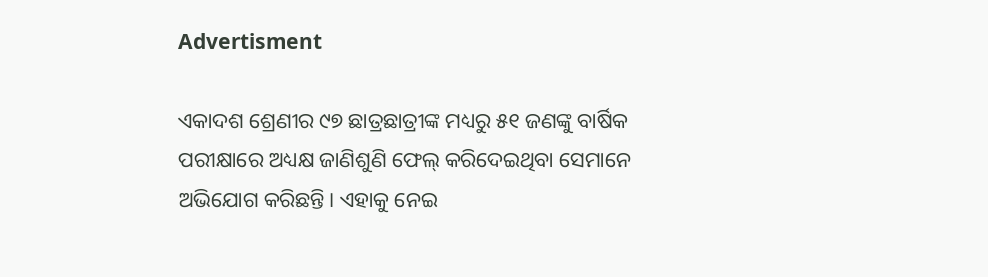Advertisment

ଏକାଦଶ ଶ୍ରେଣୀର ୯୭ ଛାତ୍ରଛାତ୍ରୀଙ୍କ ମଧ୍ୟରୁ ୫୧ ଜଣଙ୍କୁ ବାର୍ଷିକ ପରୀକ୍ଷାରେ ଅଧ୍ୟକ୍ଷ ଜାଣିଶୁଣି ଫେଲ୍ କରିଦେଇଥିବା ସେମାନେ ଅଭିଯୋଗ କରିଛନ୍ତି। ଏହାକୁ ନେଇ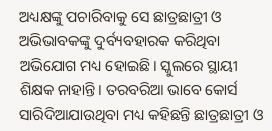ଅଧ୍ୟକ୍ଷଙ୍କୁ ପଚାରିବାକୁ ସେ ଛାତ୍ରଛାତ୍ରୀ ଓ ଅଭିଭାବକଙ୍କୁ ଦୁର୍ବ୍ୟବହାରକ କରିଥିବା ଅଭିଯୋଗ ମଧ୍ୟ ହୋଇଛି। ସ୍କୁଲରେ ସ୍ଥାୟୀ ଶିକ୍ଷକ ନାହାନ୍ତି। ତରବରିଆ ଭାବେ କୋର୍ସ ସାରିଦିଆଯାଉଥିବା ମଧ୍ୟ କହିଛନ୍ତି ଛାତ୍ରଛାତ୍ରୀ ଓ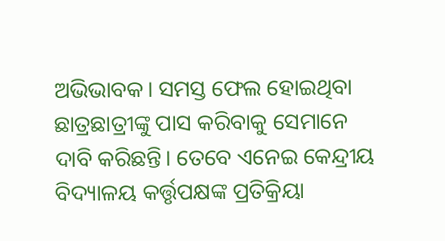ଅଭିଭାବକ। ସମସ୍ତ ଫେଲ ହୋଇଥିବା ଛାତ୍ରଛାତ୍ରୀଙ୍କୁ ପାସ କରିବାକୁ ସେମାନେ ଦାବି କରିଛନ୍ତି। ତେବେ ଏନେଇ କେନ୍ଦ୍ରୀୟ ବିଦ୍ୟାଳୟ କର୍ତ୍ତୃପକ୍ଷଙ୍କ ପ୍ରତିକ୍ରିୟା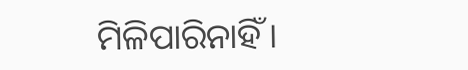ମିଳିପାରିନାହିଁ।